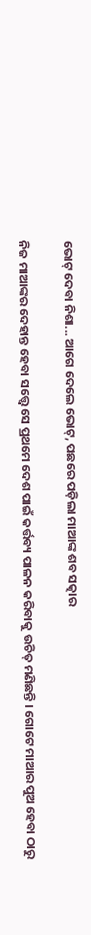ଭୋଟ୍ ଦେବା ନିଶା... ଆଗେ ଦେଲେ ଭୋଟ୍, ପଛରେ ପଡ଼ିଲା ମାଆଙ୍କ ଶବ ସତ୍କାର

ନିଜ ମାଆଙ୍କର ଦେହାନ୍ତ ହେବା ସତ୍ତ୍ୱେ ସେ ପ୍ରଥମେ ଦେଶ ପାଇଁ କର୍ତ୍ତବ୍ୟ ପାଳନ କରିବାକୁ ଉଚିତ୍ ମଣିଛନ୍ତି । ଗୋଟେ ମାଆର ପୁଅ ହେବା ଠାରୁ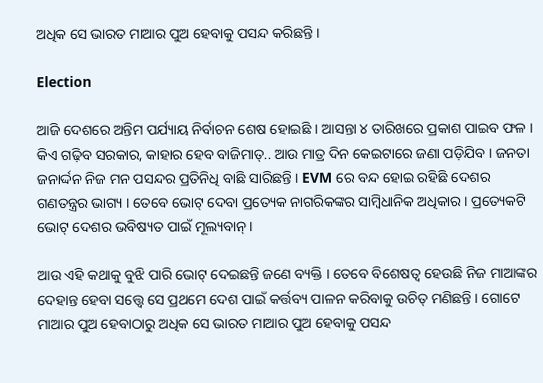ଅଧିକ ସେ ଭାରତ ମାଆର ପୁଅ ହେବାକୁ ପସନ୍ଦ କରିଛନ୍ତି ।

Election

ଆଜି ଦେଶରେ ଅନ୍ତିମ ପର୍ଯ୍ୟାୟ ନିର୍ବାଚନ ଶେଷ ହୋଇଛି । ଆସନ୍ତା ୪ ତାରିଖରେ ପ୍ରକାଶ ପାଇବ ଫଳ । କିଏ ଗଢ଼ିବ ସରକାର, କାହାର ହେବ ବାଜିମାତ୍.. ଆଉ ମାତ୍ର ଦିନ କେଇଟାରେ ଜଣା ପଡ଼ିଯିବ । ଜନତା ଜନାର୍ଦ୍ଦନ ନିଜ ମନ ପସନ୍ଦର ପ୍ରତିନିଧି ବାଛି ସାରିଛନ୍ତି । EVM ରେ ବନ୍ଦ ହୋଇ ରହିଛି ଦେଶର ଗଣତନ୍ତ୍ରର ଭାଗ୍ୟ । ତେବେ ଭୋଟ୍ ଦେବା ପ୍ରତ୍ୟେକ ନାଗରିକଙ୍କର ସାମ୍ବିଧାନିକ ଅଧିକାର । ପ୍ରତ୍ୟେକଟି ଭୋଟ୍ ଦେଶର ଭବିଷ୍ୟତ ପାଇଁ ମୂଲ୍ୟବାନ୍ ।

ଆଉ ଏହି କଥାକୁ ବୁଝି ପାରି ଭୋଟ୍ ଦେଇଛନ୍ତି ଜଣେ ବ୍ୟକ୍ତି । ତେବେ ବିଶେଷତ୍ୱ ହେଉଛି ନିଜ ମାଆଙ୍କର ଦେହାନ୍ତ ହେବା ସତ୍ତ୍ୱେ ସେ ପ୍ରଥମେ ଦେଶ ପାଇଁ କର୍ତ୍ତବ୍ୟ ପାଳନ କରିବାକୁ ଉଚିତ୍ ମଣିଛନ୍ତି । ଗୋଟେ ମାଆର ପୁଅ ହେବାଠାରୁ ଅଧିକ ସେ ଭାରତ ମାଆର ପୁଅ ହେବାକୁ ପସନ୍ଦ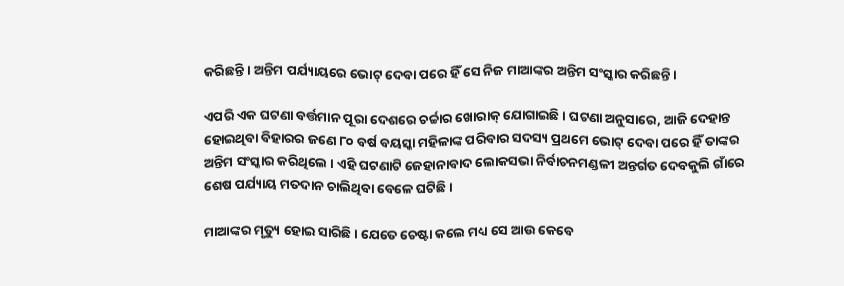କରିଛନ୍ତି । ଅନ୍ତିମ ପର୍ଯ୍ୟାୟରେ ଭୋଟ୍ ଦେବା ପରେ ହିଁ ସେ ନିଜ ମାଆଙ୍କର ଅନ୍ତିମ ସଂସ୍କାର କରିଛନ୍ତି ।

ଏପରି ଏକ ଘଟଣା ବର୍ତ୍ତମାନ ପୂରା ଦେଶରେ ଚର୍ଚ୍ଚାର ଖୋରାକ୍ ଯୋଗାଇଛି । ଘଟଣା ଅନୁସାରେ, ଆଜି ଦେହାନ୍ତ ହୋଇଥିବା ବିହାରର ଜଣେ ୮୦ ବର୍ଷ ବୟସ୍କା ମହିଳାଙ୍କ ପରିବାର ସଦସ୍ୟ ପ୍ରଥମେ ଭୋଟ୍ ଦେବା ପରେ ହିଁ ତାଙ୍କର ଅନ୍ତିମ ସଂସ୍କାର କରିଥିଲେ । ଏହି ଘଟଣାଟି ଜେହାନାବାଦ ଲୋକସଭା ନିର୍ବାଚନମଣ୍ଡଳୀ ଅନ୍ତର୍ଗତ ଦେବକୁଲି ଗାଁରେ ଶେଷ ପର୍ଯ୍ୟାୟ ମତଦାନ ଚାଲିଥିବା ବେଳେ ଘଟିଛି ।

ମାଆଙ୍କର ମୃତ୍ୟୁ ହୋଇ ସାରିଛି । ଯେତେ ଚେଷ୍ଟା କଲେ ମଧ୍ୟ ସେ ଆଉ କେବେ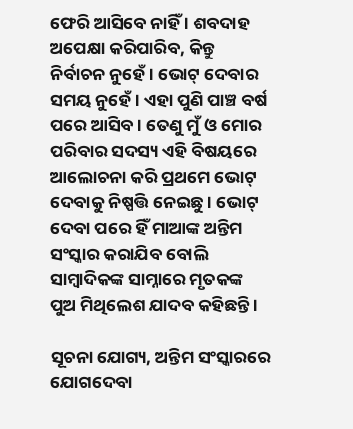ଫେରି ଆସିବେ ନାହିଁ । ଶବଦାହ ଅପେକ୍ଷା କରିପାରିବ, କିନ୍ତୁ ନିର୍ବାଚନ ନୁହେଁ । ଭୋଟ୍ ଦେବାର ସମୟ ନୁହେଁ । ଏହା ପୁଣି ପାଞ୍ଚ ବର୍ଷ ପରେ ଆସିବ । ତେଣୁ ମୁଁ ଓ ମୋର ପରିବାର ସଦସ୍ୟ ଏହି ବିଷୟରେ ଆଲୋଚନା କରି ପ୍ରଥମେ ଭୋଟ୍ ଦେବାକୁ ନିଷ୍ପତ୍ତି ନେଇଛୁ । ଭୋଟ୍ ଦେବା ପରେ ହିଁ ମାଆଙ୍କ ଅନ୍ତିମ ସଂସ୍କାର କରାଯିବ ବୋଲି ସାମ୍ବାଦିକଙ୍କ ସାମ୍ନାରେ ମୃତକଙ୍କ ପୁଅ ମିଥିଲେଶ ଯାଦବ କହିଛନ୍ତି ।

ସୂଚନା ଯୋଗ୍ୟ, ଅନ୍ତିମ ସଂସ୍କାରରେ ଯୋଗଦେବା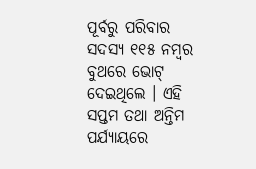ପୂର୍ବରୁ ପରିବାର ସଦସ୍ୟ ୧୧୫ ନମ୍ବର ବୁଥରେ ଭୋଟ୍ ଦେଇଥିଲେ । ଏହି ସପ୍ତମ ତଥା ଅନ୍ତିମ ପର୍ଯ୍ୟାୟରେ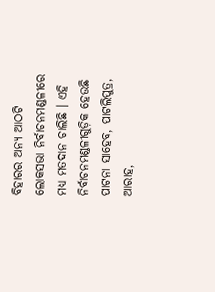ବିହାରର ଅନ୍ୟ ଆଠଟି ଲୋକସଭା ନିର୍ବାଚନମଣ୍ଡଳୀରେ ମଧ୍ୟ ମତଦାନ ଚାଲିଛି । ଏହି ନିର୍ବାଚନମଣ୍ଡଳୀଗୁଡ଼ିକ ହେଉଛି ପାଟନା ସାହେବ, ପାଟଲିପୁତ୍ର, ଆରାହ,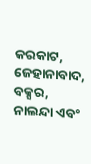କରକାଟ, ଜେହାନାବାଦ, ବକ୍ସର, ନାଲନ୍ଦା ଏବଂ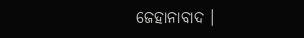ଜେହାନାବାଦ ।